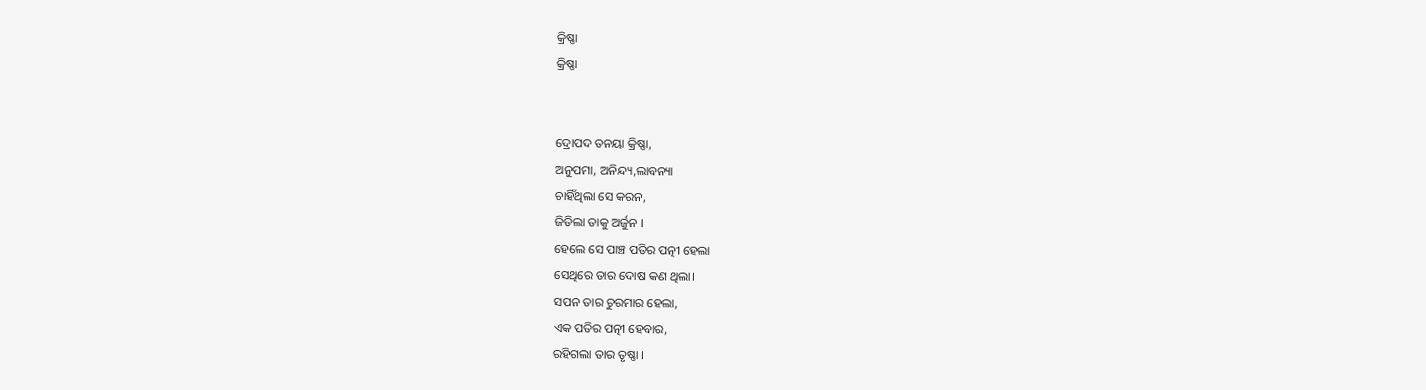କ୍ରିଷ୍ଣା
କ୍ରିଷ୍ଣା


ଦ୍ରୋପଦ ତନୟା କ୍ରିଷ୍ଣା,
ଅନୁପମା, ଅନିନ୍ଦ୍ୟ,ଲାବନ୍ୟା
ଚାହିଁଥିଲା ସେ କରନ,
ଜିତିଲା ତାକୁ ଅର୍ଜୁନ ।
ହେଲେ ସେ ପାଞ୍ଚ ପତିର ପତ୍ନୀ ହେଲା
ସେଥିରେ ତାର ଦୋଷ କଣ ଥିଲା।
ସପନ ତାର ଚୁରମାର ହେଲା,
ଏକ ପତିର ପତ୍ନୀ ହେବାର,
ରହିଗଲା ତାର ତୃଷ୍ଣା ।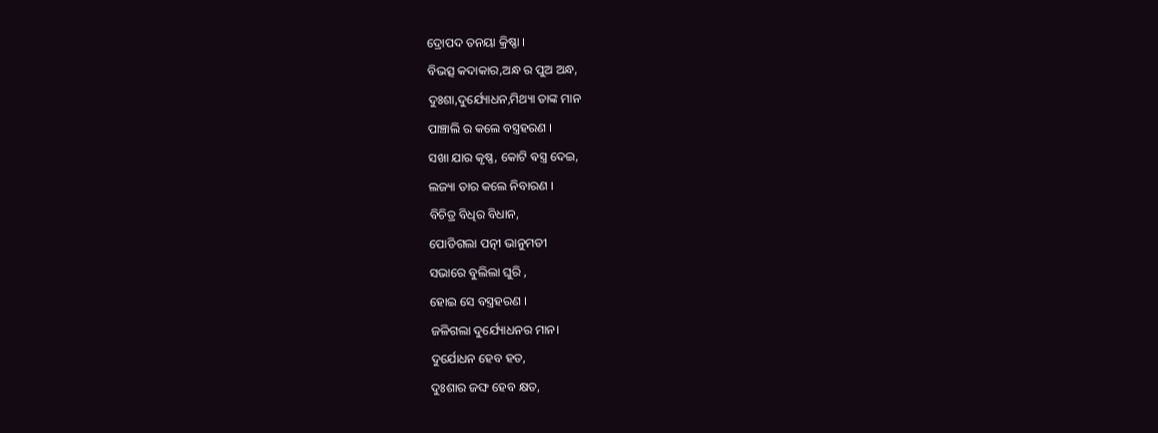ଦ୍ରୋପଦ ତନୟା କ୍ରିଷ୍ଣା ।
ବିଭତ୍ସ କଦାକାର,ଅନ୍ଧ ର ପୁଅ ଅନ୍ଧ,
ଦୁଃଶା,ଦୁର୍ଯ୍ୟୋଧନ,ମିଥ୍ୟା ତାଙ୍କ ମାନ
ପାଞ୍ଚାଲି ର କଲେ ବସ୍ତ୍ରହରଣ ।
ସଖା ଯାର କୃଷ୍ଣ, କୋଟି ଵସ୍ତ୍ର ଦେଇ,
ଲଜ୍ୟା ତାର କଲେ ନିବାରଣ ।
ବିଚିତ୍ର ବିଧିର ବିଧାନ,
ପୋଡିଗଲା ପତ୍ନୀ ଭାନୁମତୀ
ସଭାରେ ବୁଲିଲା ଘୁରି ,
ହୋଇ ସେ ବସ୍ତ୍ରହରଣ ।
ଜଳିଗଲା ଦୁର୍ଯ୍ୟୋଧନର ମାନ।
ଦୁର୍ଯୋଧନ ହେବ ହତ,
ଦୁଃଶାର ଜଙ୍ଘ ହେବ କ୍ଷତ,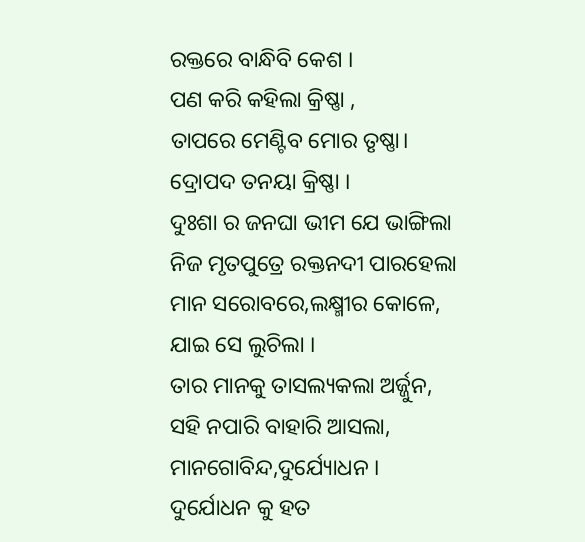ରକ୍ତରେ ବାନ୍ଧିବି କେଶ ।
ପଣ କରି କହିଲା କ୍ରିଷ୍ଣା ,
ତାପରେ ମେଣ୍ଟିବ ମୋର ତୃଷ୍ଣା।
ଦ୍ରୋପଦ ତନୟା କ୍ରିଷ୍ଣା ।
ଦୁଃଶା ର ଜନଘା ଭୀମ ଯେ ଭାଙ୍ଗିଲା
ନିଜ ମୃତପୁତ୍ରେ ରକ୍ତନଦୀ ପାରହେଲା
ମାନ ସରୋବରେ,ଲକ୍ଷ୍ମୀର କୋଳେ,
ଯାଇ ସେ ଲୁଚିଲା ।
ତାର ମାନକୁ ତାସଲ୍ୟକଲା ଅର୍ଜ୍ଜୁନ,
ସହି ନପାରି ବାହାରି ଆସଲା,
ମାନଗୋବିନ୍ଦ,ଦୁର୍ଯ୍ୟୋଧନ ।
ଦୁର୍ଯୋଧନ କୁ ହତ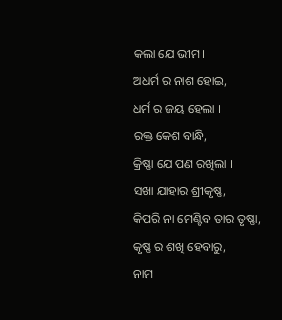କଲା ଯେ ଭୀମ।
ଅଧର୍ମ ର ନାଶ ହୋଇ,
ଧର୍ମ ର ଜୟ ହେଲା ।
ରକ୍ତ କେଶ ବାନ୍ଧି,
କ୍ରିଷ୍ଣା ଯେ ପଣ ରଖିଲା ।
ସଖା ଯାହାର ଶ୍ରୀକୃଷ୍ଣ,
କିପରି ନା ମେଣ୍ଟିବ ତାର ତୃଷ୍ଣା,
କୃଷ୍ଣ ର ଶଖି ହେବାରୁ,
ନାମ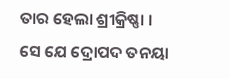ତାର ହେଲା ଶ୍ରୀକ୍ରିଷ୍ଣା ।
ସେ ଯେ ଦ୍ରୋପଦ ତନୟା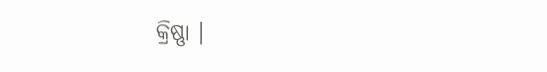କ୍ରିଷ୍ଣା ।